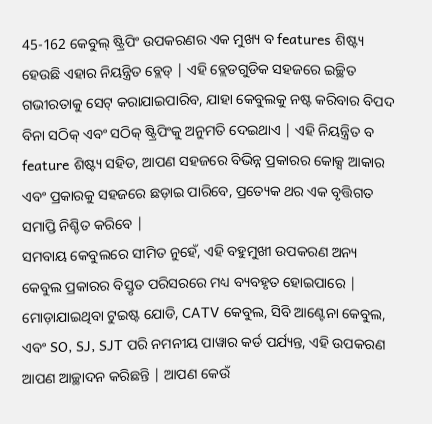45-162 କେବୁଲ୍ ଷ୍ଟ୍ରିପିଂ ଉପକରଣର ଏକ ମୁଖ୍ୟ ବ features ଶିଷ୍ଟ୍ୟ ହେଉଛି ଏହାର ନିୟନ୍ତ୍ରିତ ବ୍ଲେଡ୍ | ଏହି ବ୍ଲେଡଗୁଡିକ ସହଜରେ ଇଚ୍ଛିତ ଗଭୀରତାକୁ ସେଟ୍ କରାଯାଇପାରିବ, ଯାହା କେବୁଲକୁ ନଷ୍ଟ କରିବାର ବିପଦ ବିନା ସଠିକ୍ ଏବଂ ସଠିକ୍ ଷ୍ଟ୍ରିପିଂକୁ ଅନୁମତି ଦେଇଥାଏ | ଏହି ନିୟନ୍ତ୍ରିତ ବ feature ଶିଷ୍ଟ୍ୟ ସହିତ, ଆପଣ ସହଜରେ ବିଭିନ୍ନ ପ୍ରକାରର କୋକ୍ସ ଆକାର ଏବଂ ପ୍ରକାରକୁ ସହଜରେ ଛଡ଼ାଇ ପାରିବେ, ପ୍ରତ୍ୟେକ ଥର ଏକ ବୃତ୍ତିଗତ ସମାପ୍ତି ନିଶ୍ଚିତ କରିବେ |
ସମବାୟ କେବୁଲରେ ସୀମିତ ନୁହେଁ, ଏହି ବହୁମୁଖୀ ଉପକରଣ ଅନ୍ୟ କେବୁଲ ପ୍ରକାରର ବିସ୍ତୃତ ପରିସରରେ ମଧ୍ୟ ବ୍ୟବହୃତ ହୋଇପାରେ | ମୋଡ଼ାଯାଇଥିବା ଟୁଇଷ୍ଟ ଯୋଡି, CATV କେବୁଲ, ସିବି ଆଣ୍ଟେନା କେବୁଲ, ଏବଂ SO, SJ, SJT ପରି ନମନୀୟ ପାୱାର କର୍ଡ ପର୍ଯ୍ୟନ୍ତ, ଏହି ଉପକରଣ ଆପଣ ଆଚ୍ଛାଦନ କରିଛନ୍ତି | ଆପଣ କେଉଁ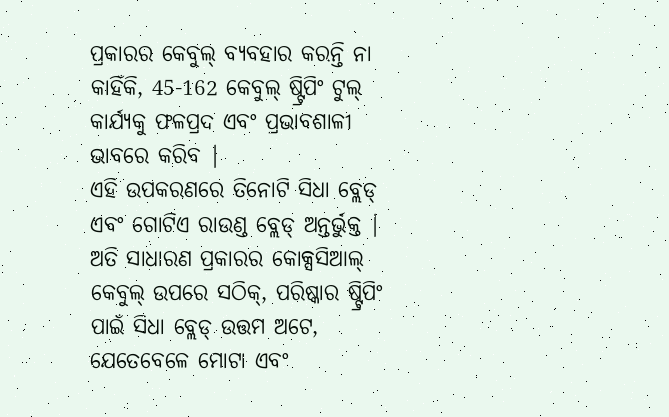ପ୍ରକାରର କେବୁଲ୍ ବ୍ୟବହାର କରନ୍ତି ନା କାହିଁକି, 45-162 କେବୁଲ୍ ଷ୍ଟ୍ରିପିଂ ଟୁଲ୍ କାର୍ଯ୍ୟକୁ ଫଳପ୍ରଦ ଏବଂ ପ୍ରଭାବଶାଳୀ ଭାବରେ କରିବ |
ଏହି ଉପକରଣରେ ତିନୋଟି ସିଧା ବ୍ଲେଡ୍ ଏବଂ ଗୋଟିଏ ରାଉଣ୍ଡ ବ୍ଲେଡ୍ ଅନ୍ତର୍ଭୁକ୍ତ | ଅତି ସାଧାରଣ ପ୍ରକାରର କୋକ୍ସସିଆଲ୍ କେବୁଲ୍ ଉପରେ ସଠିକ୍, ପରିଷ୍କାର ଷ୍ଟ୍ରିପିଂ ପାଇଁ ସିଧା ବ୍ଲେଡ୍ ଉତ୍ତମ ଅଟେ, ଯେତେବେଳେ ମୋଟା ଏବଂ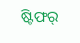ଷ୍ଟିଫର୍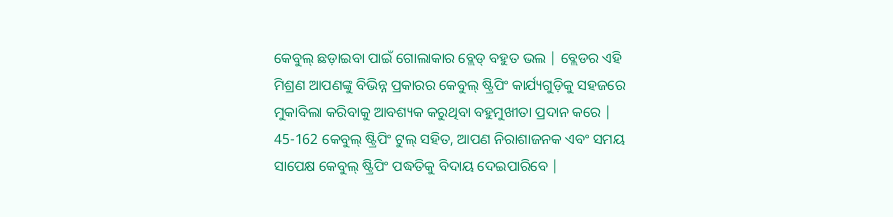କେବୁଲ୍ ଛଡ଼ାଇବା ପାଇଁ ଗୋଲାକାର ବ୍ଲେଡ୍ ବହୁତ ଭଲ | ବ୍ଲେଡର ଏହି ମିଶ୍ରଣ ଆପଣଙ୍କୁ ବିଭିନ୍ନ ପ୍ରକାରର କେବୁଲ୍ ଷ୍ଟ୍ରିପିଂ କାର୍ଯ୍ୟଗୁଡ଼ିକୁ ସହଜରେ ମୁକାବିଲା କରିବାକୁ ଆବଶ୍ୟକ କରୁଥିବା ବହୁମୁଖୀତା ପ୍ରଦାନ କରେ |
45-162 କେବୁଲ୍ ଷ୍ଟ୍ରିପିଂ ଟୁଲ୍ ସହିତ, ଆପଣ ନିରାଶାଜନକ ଏବଂ ସମୟ ସାପେକ୍ଷ କେବୁଲ୍ ଷ୍ଟ୍ରିପିଂ ପଦ୍ଧତିକୁ ବିଦାୟ ଦେଇପାରିବେ |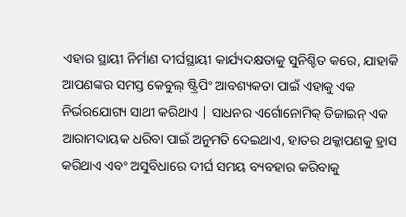ଏହାର ସ୍ଥାୟୀ ନିର୍ମାଣ ଦୀର୍ଘସ୍ଥାୟୀ କାର୍ଯ୍ୟଦକ୍ଷତାକୁ ସୁନିଶ୍ଚିତ କରେ, ଯାହାକି ଆପଣଙ୍କର ସମସ୍ତ କେବୁଲ୍ ଷ୍ଟ୍ରିପିଂ ଆବଶ୍ୟକତା ପାଇଁ ଏହାକୁ ଏକ ନିର୍ଭରଯୋଗ୍ୟ ସାଥୀ କରିଥାଏ | ସାଧନର ଏର୍ଗୋନୋମିକ୍ ଡିଜାଇନ୍ ଏକ ଆରାମଦାୟକ ଧରିବା ପାଇଁ ଅନୁମତି ଦେଇଥାଏ, ହାତର ଥକ୍କାପଣକୁ ହ୍ରାସ କରିଥାଏ ଏବଂ ଅସୁବିଧାରେ ଦୀର୍ଘ ସମୟ ବ୍ୟବହାର କରିବାକୁ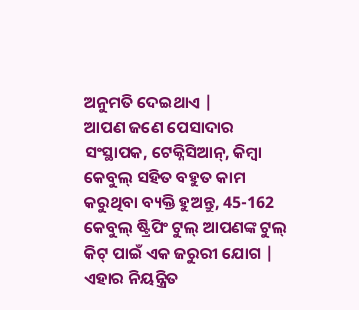ଅନୁମତି ଦେଇଥାଏ |
ଆପଣ ଜଣେ ପେସାଦାର ସଂସ୍ଥାପକ, ଟେକ୍ନିସିଆନ୍, କିମ୍ବା କେବୁଲ୍ ସହିତ ବହୁତ କାମ କରୁଥିବା ବ୍ୟକ୍ତି ହୁଅନ୍ତୁ, 45-162 କେବୁଲ୍ ଷ୍ଟ୍ରିପିଂ ଟୁଲ୍ ଆପଣଙ୍କ ଟୁଲ୍ କିଟ୍ ପାଇଁ ଏକ ଜରୁରୀ ଯୋଗ | ଏହାର ନିୟନ୍ତ୍ରିତ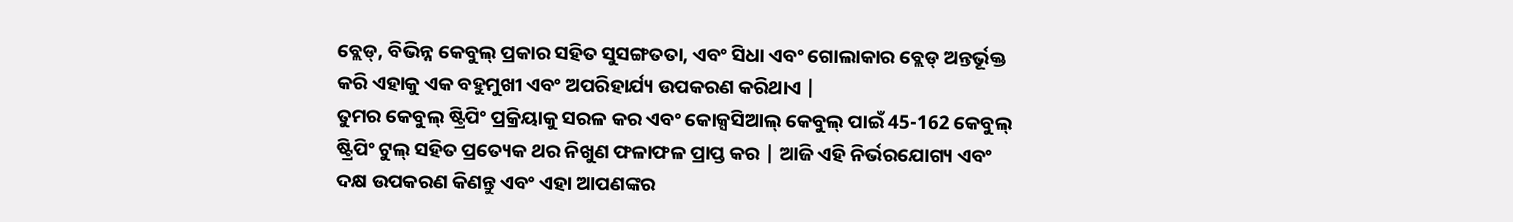ବ୍ଲେଡ୍, ବିଭିନ୍ନ କେବୁଲ୍ ପ୍ରକାର ସହିତ ସୁସଙ୍ଗତତା, ଏବଂ ସିଧା ଏବଂ ଗୋଲାକାର ବ୍ଲେଡ୍ ଅନ୍ତର୍ଭୂକ୍ତ କରି ଏହାକୁ ଏକ ବହୁମୁଖୀ ଏବଂ ଅପରିହାର୍ଯ୍ୟ ଉପକରଣ କରିଥାଏ |
ତୁମର କେବୁଲ୍ ଷ୍ଟ୍ରିପିଂ ପ୍ରକ୍ରିୟାକୁ ସରଳ କର ଏବଂ କୋକ୍ସସିଆଲ୍ କେବୁଲ୍ ପାଇଁ 45-162 କେବୁଲ୍ ଷ୍ଟ୍ରିପିଂ ଟୁଲ୍ ସହିତ ପ୍ରତ୍ୟେକ ଥର ନିଖୁଣ ଫଳାଫଳ ପ୍ରାପ୍ତ କର | ଆଜି ଏହି ନିର୍ଭରଯୋଗ୍ୟ ଏବଂ ଦକ୍ଷ ଉପକରଣ କିଣନ୍ତୁ ଏବଂ ଏହା ଆପଣଙ୍କର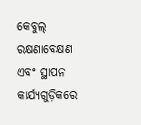କେବୁଲ୍ ରକ୍ଷଣାବେକ୍ଷଣ ଏବଂ ସ୍ଥାପନ କାର୍ଯ୍ୟଗୁଡ଼ିକରେ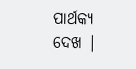ପାର୍ଥକ୍ୟ ଦେଖ |